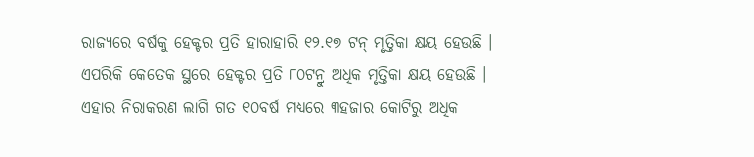ରାଜ୍ୟରେ ବର୍ଷକୁ ହେକ୍ଟର ପ୍ରତି ହାରାହାରି ୧୨.୧୭ ଟନ୍ ମୃତ୍ତିକା କ୍ଷୟ ହେଉଛି । ଏପରିକି କେତେକ ସ୍ଥରେ ହେକ୍ଟର ପ୍ରତି ୮୦ଟନ୍ରୁ ଅଧିକ ମୃତ୍ତିକା କ୍ଷୟ ହେଉଛି । ଏହାର ନିରାକରଣ ଲାଗି ଗତ ୧୦ବର୍ଷ ମଧ୍ୟରେ ୩ହଜାର କୋଟିରୁ ଅଧିକ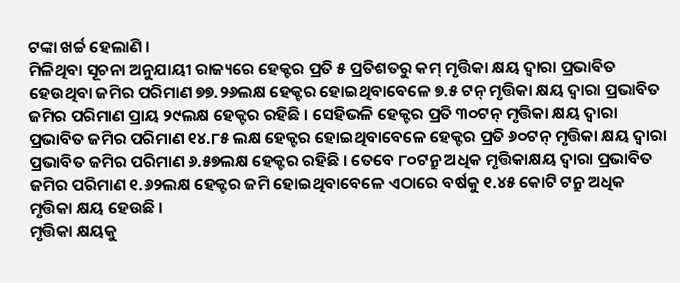ଟଙ୍କା ଖର୍ଚ୍ଚ ହେଲାଣି ।
ମିଳିଥିବା ସୂଚନା ଅନୁଯାୟୀ ରାଜ୍ୟରେ ହେକ୍ଟର ପ୍ରତି ୫ ପ୍ରତିଶତରୁ କମ୍ ମୃତ୍ତିକା କ୍ଷୟ ଦ୍ୱାରା ପ୍ରଭାବିତ ହେଉଥିବା ଜମିର ପରିମାଣ ୭୭.୨୬ଲକ୍ଷ ହେକ୍ଟର ହୋଇଥିବାବେଳେ ୭.୫ ଟନ୍ ମୃତ୍ତିକା କ୍ଷୟ ଦ୍ୱାରା ପ୍ରଭାବିତ ଜମିର ପରିମାଣ ପ୍ରାୟ ୨୯ଲକ୍ଷ ହେକ୍ଟର ରହିଛି । ସେହିଭଳି ହେକ୍ଟର ପ୍ରତି ୩୦ଟନ୍ ମୃତ୍ତିକା କ୍ଷୟ ଦ୍ୱାରା ପ୍ରଭାବିତ ଜମିର ପରିମାଣ ୧୪.୮୫ ଲକ୍ଷ ହେକ୍ଟର ହୋଇଥିବାବେଳେ ହେକ୍ଟର ପ୍ରତି ୬୦ଟନ୍ ମୃତ୍ତିକା କ୍ଷୟ ଦ୍ୱାରା ପ୍ରଭାବିତ ଜମିର ପରିମାଣ ୬.୫୭ଲକ୍ଷ ହେକ୍ଟର ରହିଛି । ତେବେ ୮୦ଟନ୍ରୁ ଅଧିକ ମୃତ୍ତିକାକ୍ଷୟ ଦ୍ୱାରା ପ୍ରଭାବିତ ଜମିର ପରିମାଣ ୧.୬୨ଲକ୍ଷ ହେକ୍ଟର ଜମି ହୋଇଥିବାବେଳେ ଏଠାରେ ବର୍ଷକୁ ୧.୪୫ କୋଟି ଟନ୍ରୁ ଅଧିକ ମୃତ୍ତିକା କ୍ଷୟ ହେଉଛି ।
ମୃତ୍ତିକା କ୍ଷୟକୁ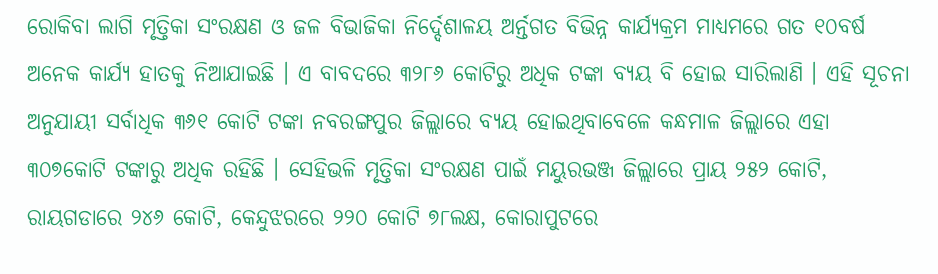ରୋକିବା ଲାଗି ମୃତ୍ତିକା ସଂରକ୍ଷଣ ଓ ଜଳ ବିଭାଜିକା ନିର୍ଦ୍ଦେଶାଳୟ ଅର୍ନ୍ତଗତ ବିଭିନ୍ନ କାର୍ଯ୍ୟକ୍ରମ ମାଧ୍ୟମରେ ଗତ ୧୦ବର୍ଷ ଅନେକ କାର୍ଯ୍ୟ ହାତକୁ ନିଆଯାଇଛି । ଏ ବାବଦରେ ୩୨୮୬ କୋଟିରୁ ଅଧିକ ଟଙ୍କା ବ୍ୟୟ ବି ହୋଇ ସାରିଲାଣି । ଏହି ସୂଚନା ଅନୁଯାୟୀ ସର୍ବାଧିକ ୩୬୧ କୋଟି ଟଙ୍କା ନବରଙ୍ଗପୁର ଜିଲ୍ଲାରେ ବ୍ୟୟ ହୋଇଥିବାବେଳେ କନ୍ଧମାଳ ଜିଲ୍ଲାରେ ଏହା ୩୦୭କୋଟି ଟଙ୍କାରୁ ଅଧିକ ରହିଛି । ସେହିଭଳି ମୃତ୍ତିକା ସଂରକ୍ଷଣ ପାଇଁ ମୟୁରଭଞ୍ଜ ଜିଲ୍ଲାରେ ପ୍ରାୟ ୨୫୨ କୋଟି, ରାୟଗଡାରେ ୨୪୬ କୋଟି, କେନ୍ଦୁଝରରେ ୨୨୦ କୋଟି ୭୮ଲକ୍ଷ, କୋରାପୁଟରେ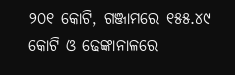୨୦୧ କୋଟି, ଗଞ୍ଜାମରେ ୧୫୫.୪୯ କୋଟି ଓ ଢେଙ୍କାନାଳରେ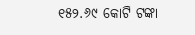୧୫୨.୬୯ କୋଟି ଟଙ୍କା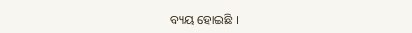ବ୍ୟୟ ହୋଇଛି ।